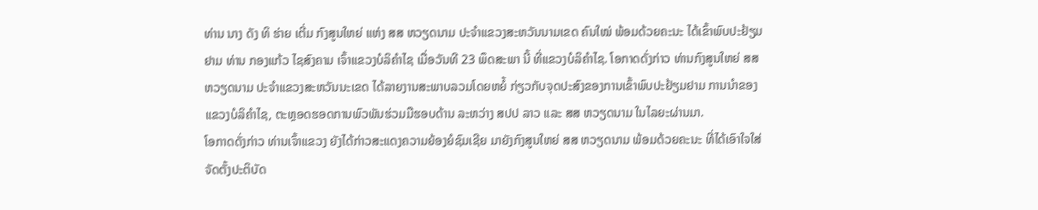ທ່ານ ນາງ ດັງ ທິ ຮ່າຍ ເຕີ່ມ ກົງສູນໃຫຍ່ ແຫ່ງ ສສ ຫວຽດນາມ ປະຈໍາແຂວງສະຫວັນນາມເຂດ ຄົນໃໝ່ ພ້ອມດ້ວຍຄະນະ ໄດ້ເຂົ້າພົບປະຢ້ຽມຢາມ ທ່ານ ກອງແກ້ວ ໄຊສົງຄາມ ເຈົ້າແຂວງບໍລິຄຳໄຊ ເມື່ອວັນທີ 23 ພຶດສະພາ ນີ້ ທີ່ແຂວງບໍລິຄຳໄຊ. ໂອກາດດັ່ງກ່າວ ທ່ານກົງສູນໃຫຍ່ ສສ ຫວຽດນາມ ປະຈຳແຂວງສະຫວັນນະເຂດ ໄດ້ລາຍງານສະພາບລວມໂດຍຫຍໍ້ ກ່ຽວກັບຈຸດປະສົງຂອງການເຂົ້າພົບປະຢ້ຽມຢາມ ການນໍາຂອງແຂວງບໍລິຄຳໄຊ, ຕະຫຼອດຮອດການພົວພັນຮ່ວມມືຮອບດ້ານ ລະຫວ່າງ ສປປ ລາວ ແລະ ສສ ຫວຽດນາມ ໃນໄລຍະຜ່ານມາ.
ໂອກາດດັ່ງກ່າວ ທ່ານເຈົ້າແຂວງ ຍັງໄດ້ກ່າວສະແດງຄວາມຍ້ອງຍໍຊົມເຊີຍ ມາຍັງກົງສູນໃຫຍ່ ສສ ຫວຽດນາມ ພ້ອມດ້ວຍຄະນະ ທີ່ໄດ້ເອົາໃຈໃສ່ຈັດຕັ້ງປະຕິບັດ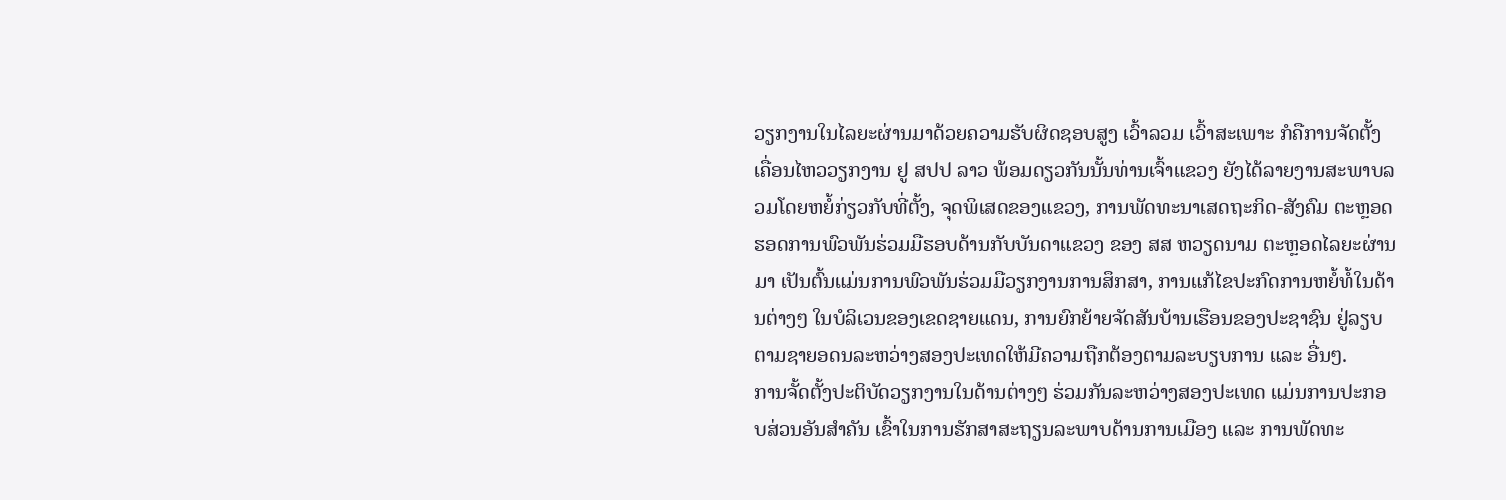ວຽກງານໃນໄລຍະຜ່ານມາດ້ວຍຄວາມຮັບຜິດຊອບສູງ ເວົ້າລວມ ເວົ້າສະເພາະ ກໍຄືການຈັດຕັ້ງເຄື່ອນໄຫວວຽກງານ ຢູ ສປປ ລາວ ພ້ອມດຽວກັນນັ້ນທ່ານເຈົ້າແຂວງ ຍັງໄດ້ລາຍງານສະພາບລວມໂດຍຫຍໍ້ກ່ຽວກັບທີ່ຕັ້ງ, ຈຸດພິເສດຂອງແຂວງ, ການພັດທະນາເສດຖະກິດ-ສັງຄົມ ຕະຫຼອດຮອດການພົວພັນຮ່ວມມືຮອບດ້ານກັບບັນດາແຂວງ ຂອງ ສສ ຫວຽດນາມ ຕະຫຼອດໄລຍະຜ່ານມາ ເປັນຕົ້ນແມ່ນການພົວພັນຮ່ວມມືວຽກງານການສຶກສາ, ການແກ້ໄຂປະກົດການຫຍໍ້ທໍ້ໃນດ້ານຕ່າງໆ ໃນບໍລິເວນຂອງເຂດຊາຍແດນ, ການຍົກຍ້າຍຈັດສັນບ້ານເຮືອນຂອງປະຊາຊົນ ຢູ່ລຽບຕາມຊາຍອດນລະຫວ່າງສອງປະເທດໃຫ້ມີຄວາມຖືກຕ້ອງຕາມລະບຽບການ ແລະ ອື່ນໆ.
ການຈັ້ດຕັ້ງປະຕິບັດວຽກງານໃນດ້ານຕ່າງໆ ຮ່ວມກັນລະຫວ່າງສອງປະເທດ ແມ່ນການປະກອບສ່ວນອັນສໍາຄັນ ເຂົ້າໃນການຮັກສາສະຖຽນລະພາບດ້ານການເມືອງ ແລະ ການພັດທະ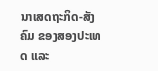ນາເສດຖະກິດ-ສັງຄົມ ຂອງສອງປະເທດ ແລະ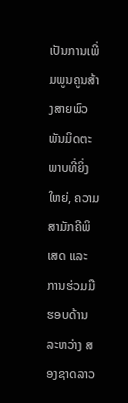ເປັນການເພີ່ມພູນຄູນສ້າງສາຍພົວພັນມິດຕະພາບທີ່ຍິ່ງໃຫຍ່, ຄວາມສາມັກຄີພິເສດ ແລະ ການຮ່ວມມືຮອບດ້ານ ລະຫວ່າງ ສອງຊາດລາວ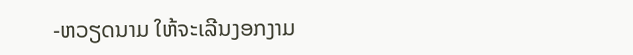-ຫວຽດນາມ ໃຫ້ຈະເລີນງອກງາມ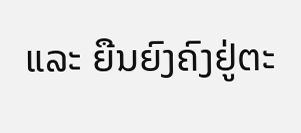ແລະ ຍືນຍົງຄົງຢູ່ຕະ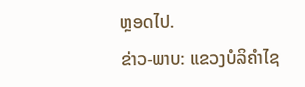ຫຼອດໄປ.
ຂ່າວ-ພາບ: ແຂວງບໍລິຄຳໄຊ